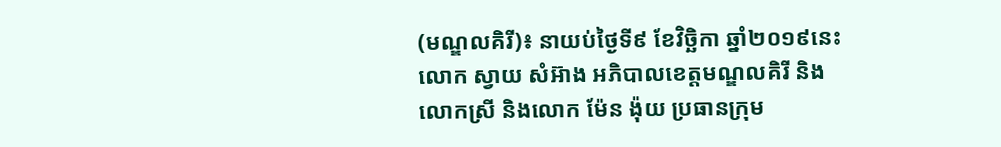(មណ្ឌលគិរី)៖ នាយប់ថ្ងៃទី៩ ខែវិច្ឆិកា ឆ្នាំ២០១៩នេះ លោក ស្វាយ សំអ៊ាង អភិបាលខេត្តមណ្ឌលគិរី និងលោកស្រី និងលោក ម៉ែន ង៉ុយ ប្រធានក្រុម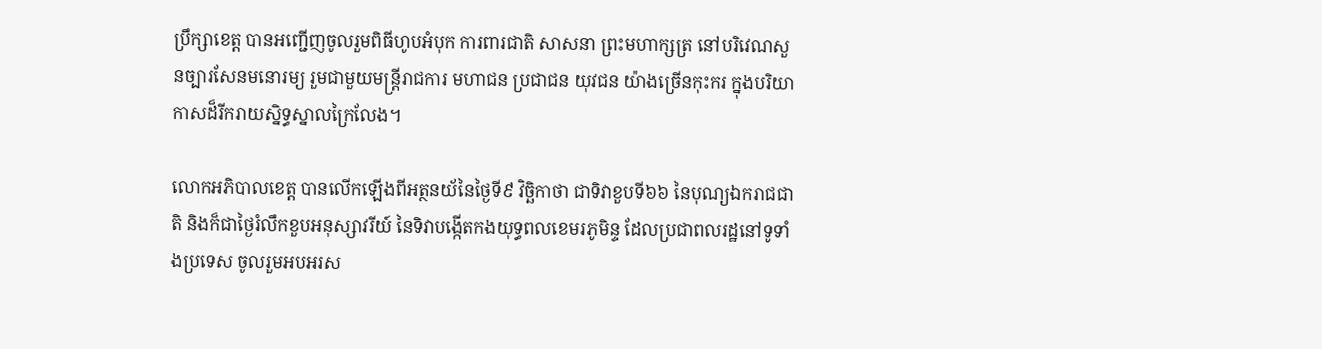ប្រឹក្សាខេត្ត បានអញ្ជើញចូលរួមពិធីហូបអំបុក ការពារជាតិ សាសនា ព្រះមហាក្សត្រ នៅបរិវេណសួនច្បារសែនមនោរម្យ រួមជាមួយមន្ត្រីរាជការ មហាជន ប្រជាជន យុវជន យ៉ាងច្រើនកុះករ ក្នុងបរិយាកាសដ៏រីករាយស្និទ្ធស្នាលក្រៃលែង។

លោកអភិបាលខេត្ត បានលើកឡើងពីអត្ថនយ័នៃថ្ងៃទី៩ វិច្ឆិកាថា ជាទិវាខួបទី៦៦ នៃបុណ្យឯករាជជាតិ និងក៏ជាថ្ងៃរំលឹកខួបអនុស្សាវរីយ៍ នៃទិវាបង្កើតកងយុទ្ធពលខេមរភូមិន្ទ ដែលប្រជាពលរដ្ឋនៅទូទាំងប្រទេស ចូលរួមអបអរស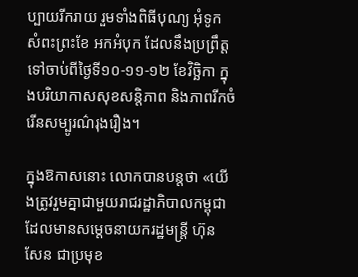ប្បាយរីករាយ រួមទាំងពិធីបុណ្យ អុំទូក សំពះព្រះខែ អកអំបុក ដែលនឹងប្រព្រឹត្តទៅចាប់ពីថ្ងៃទី១០-១១-១២ ខែវិច្ឆិកា ក្នុងបរិយាកាសសុខសន្តិភាព និងភាពរីកចំរើនសម្បូរណ៌រុងរឿង។

ក្នុងឱកាសនោះ លោកបានបន្តថា «យើងត្រូវរួមគ្នាជាមួយរាជរដ្ឋាភិបាលកម្ពុជា ដែលមានសម្តេចនាយករដ្ឋមន្ត្រី ហ៊ុន សែន ជាប្រមុខ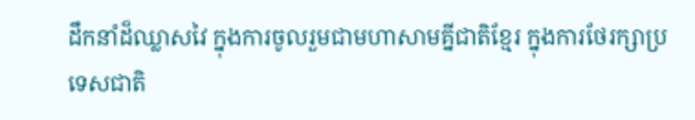ដឹកនាំដ៏ឈ្លាសវៃ ក្នុងការចូលរួមជាមហាសាមគ្នីជាតិខ្មែរ ក្នុងការថែរក្សាប្រទេសជាតិ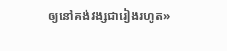ឲ្យនៅគង់វង្សជារៀងរហូត»